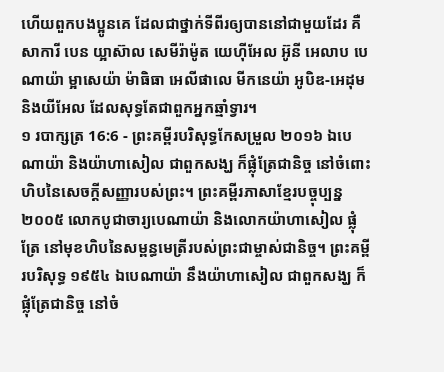ហើយពួកបងប្អូនគេ ដែលជាថ្នាក់ទីពីរឲ្យបាននៅជាមួយដែរ គឺសាការី បេន យ្អាស៊ាល សេមីរ៉ាម៉ូត យេហ៊ីអែល អ៊ូនី អេលាប បេណាយ៉ា ម្អាសេយ៉ា ម៉ាធិធា អេលីផាលេ មីកនេយ៉ា អូបិឌ-អេដុម និងយីអែល ដែលសុទ្ធតែជាពួកអ្នកឆ្មាំទ្វារ។
១ របាក្សត្រ 16:6 - ព្រះគម្ពីរបរិសុទ្ធកែសម្រួល ២០១៦ ឯបេណាយ៉ា និងយ៉ាហាសៀល ជាពួកសង្ឃ ក៏ផ្លុំត្រែជានិច្ច នៅចំពោះហិបនៃសេចក្ដីសញ្ញារបស់ព្រះ។ ព្រះគម្ពីរភាសាខ្មែរបច្ចុប្បន្ន ២០០៥ លោកបូជាចារ្យបេណាយ៉ា និងលោកយ៉ាហាសៀល ផ្លុំត្រែ នៅមុខហិបនៃសម្ពន្ធមេត្រីរបស់ព្រះជាម្ចាស់ជានិច្ច។ ព្រះគម្ពីរបរិសុទ្ធ ១៩៥៤ ឯបេណាយ៉ា នឹងយ៉ាហាសៀល ជាពួកសង្ឃ ក៏ផ្លុំត្រែជានិច្ច នៅចំ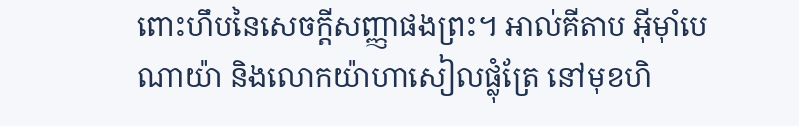ពោះហឹបនៃសេចក្ដីសញ្ញាផងព្រះ។ អាល់គីតាប អ៊ីមុាំបេណាយ៉ា និងលោកយ៉ាហាសៀលផ្លុំត្រែ នៅមុខហិ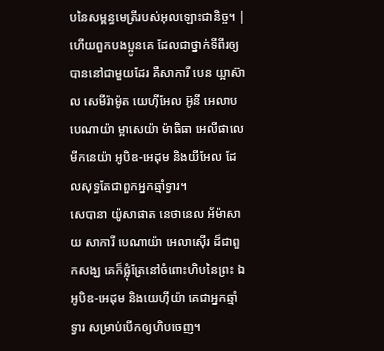បនៃសម្ពន្ធមេត្រីរបស់អុលឡោះជានិច្ច។ |
ហើយពួកបងប្អូនគេ ដែលជាថ្នាក់ទីពីរឲ្យបាននៅជាមួយដែរ គឺសាការី បេន យ្អាស៊ាល សេមីរ៉ាម៉ូត យេហ៊ីអែល អ៊ូនី អេលាប បេណាយ៉ា ម្អាសេយ៉ា ម៉ាធិធា អេលីផាលេ មីកនេយ៉ា អូបិឌ-អេដុម និងយីអែល ដែលសុទ្ធតែជាពួកអ្នកឆ្មាំទ្វារ។
សេបានា យ៉ូសាផាត នេថានេល អ័ម៉ាសាយ សាការី បេណាយ៉ា អេលាស៊ើរ ដ៏ជាពួកសង្ឃ គេក៏ផ្លុំត្រែនៅចំពោះហិបនៃព្រះ ឯអូបិឌ-អេដុម និងយេហ៊ីយ៉ា គេជាអ្នកឆ្មាំទ្វារ សម្រាប់បើកឲ្យហិបចេញ។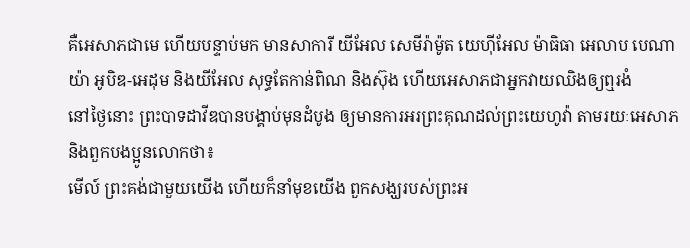គឺអេសាភជាមេ ហើយបន្ទាប់មក មានសាការី យីអែល សេមីរ៉ាម៉ូត យេហ៊ីអែល ម៉ាធិធា អេលាប បេណាយ៉ា អូបិឌ-អេដុម និងយីអែល សុទ្ធតែកាន់ពិណ និងស៊ុង ហើយអេសាភជាអ្នកវាយឈិងឲ្យឮរងំ
នៅថ្ងៃនោះ ព្រះបាទដាវីឌបានបង្គាប់មុនដំបូង ឲ្យមានការអរព្រះគុណដល់ព្រះយេហូវ៉ា តាមរយៈអេសាភ និងពួកបងប្អូនលោកថា៖
មើល៍ ព្រះគង់ជាមួយយើង ហើយក៏នាំមុខយើង ពួកសង្ឃរបស់ព្រះអ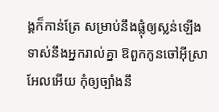ង្គក៏កាន់ត្រែ សម្រាប់នឹងផ្លុំឲ្យស្លន់ឡើងទាស់នឹងអ្នករាល់គ្នា ឱពួកកូនចៅអ៊ីស្រាអែលអើយ កុំឲ្យច្បាំងនឹ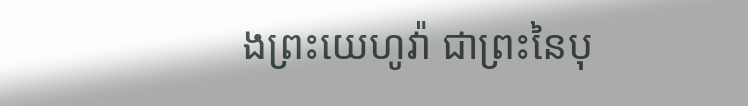ងព្រះយេហូវ៉ា ជាព្រះនៃបុ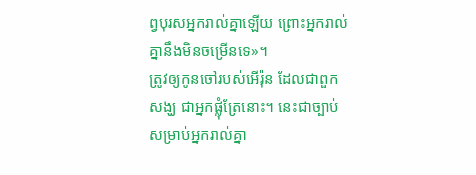ព្វបុរសអ្នករាល់គ្នាឡើយ ព្រោះអ្នករាល់គ្នានឹងមិនចម្រើនទេ»។
ត្រូវឲ្យកូនចៅរបស់អើរ៉ុន ដែលជាពួកសង្ឃ ជាអ្នកផ្លុំត្រែនោះ។ នេះជាច្បាប់សម្រាប់អ្នករាល់គ្នា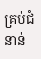គ្រប់ជំនាន់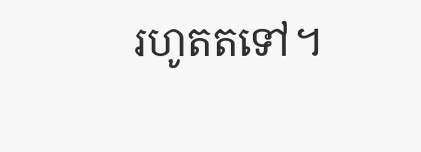រហូតតទៅ។